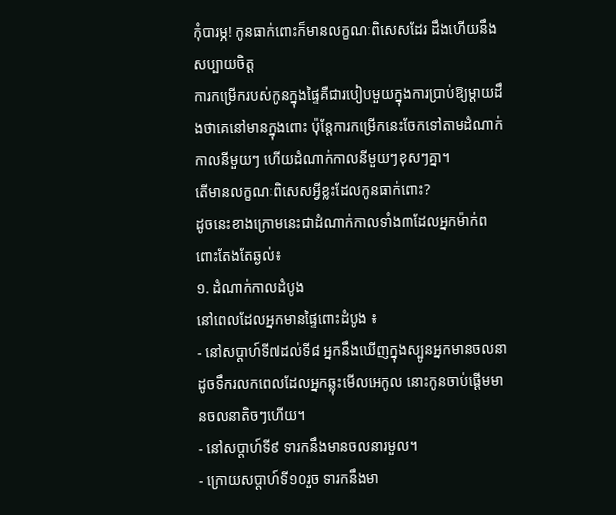កុំបារម្ភ! កូនធាក់ពោះក៏មានលក្ខណៈពិសេសដែរ ដឹងហើយនឹងសប្បាយចិត្ត
ការកម្រើករបស់កូនក្នុងផ្ទៃគឺជារបៀបមួយក្នុងការប្រាប់ឱ្យម្តាយដឹងថាគេនៅមានក្នុងពោះ ប៉ុន្តែការកម្រើកនេះចែកទៅតាមដំណាក់កាលនីមួយៗ ហើយដំណាក់កាលនីមួយៗខុសៗគ្នា។
តើមានលក្ខណៈពិសេសអ្វីខ្លះដែលកូនធាក់ពោះ?
ដូចនេះខាងក្រោមនេះជាដំណាក់កាលទាំង៣ដែលអ្នកម៉ាក់ពពោះតែងតែឆ្ងល់៖
១. ដំណាក់កាលដំបូង
នៅពេលដែលអ្នកមានផ្ទៃពោះដំបូង ៖
- នៅសប្តាហ៍ទី៧ដល់ទី៨ អ្នកនឹងឃើញក្នុងស្បូនអ្នកមានចលនាដូចទឹករលកពេលដែលអ្នកឆ្លុះមើលអេកូល នោះកូនចាប់ផ្តើមមានចលនាតិចៗហើយ។
- នៅសប្តាហ៍ទី៩ ទារកនឹងមានចលនារមួល។
- ក្រោយសប្តាហ៍ទី១០រួច ទារកនឹងមា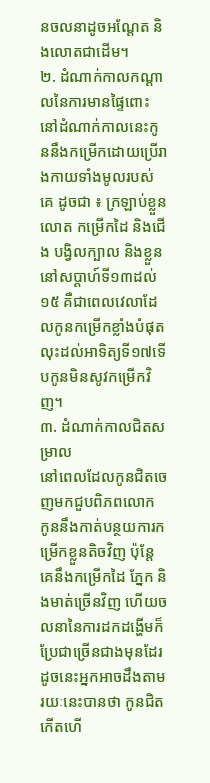នចលនាដូចអណ្តែត និងលោតជាដើម។
២. ដំណាក់កាលកណ្តាលនៃការមានផ្ទៃពោះ
នៅដំណាក់កាលនេះកូននឹងកម្រើកដោយប្រើរាងកាយទាំងមូលរបស់គេ ដូចជា ៖ ក្រឡាប់ខ្លួន លោត កម្រើកដៃ និងជើង បង្វិលក្បាល និងខ្លួន នៅសប្តាហ៍ទី១៣ដល់១៥ គឺជាពេលវេលាដែលកូនកម្រើកខ្លាំងបំផុត លុះដល់អាទិត្យទី១៧ទើបកូនមិនសូវកម្រើកវិញ។
៣. ដំណាក់កាលជិតសម្រាល
នៅពេលដែលកូនជិតចេញមកជួបពិភពលោក កូននឹងកាត់បន្ថយការកម្រើកខ្លួនតិចវិញ ប៉ុន្តែគេនឹងកម្រើកដៃ ភ្នែក និងមាត់ច្រើនវិញ ហើយចលនានៃការដកដង្ហើមក៏ប្រែជាច្រើនជាងមុនដែរ ដូចនេះអ្នកអាចដឹងតាមរយៈនេះបានថា កូនជិតកើតហើ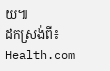យ៕
ដកស្រង់ពី៖ Health.com